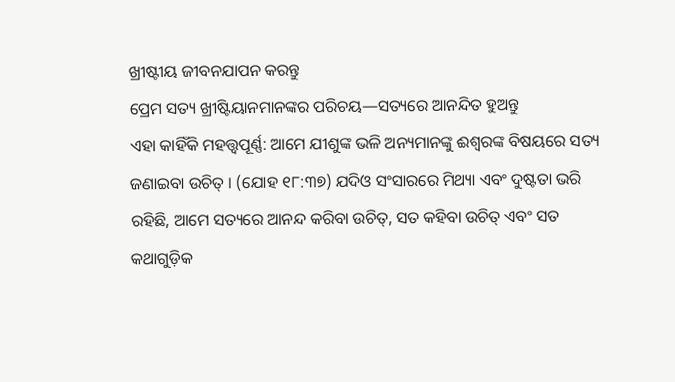ଖ୍ରୀଷ୍ଟୀୟ ଜୀବନଯାପନ କରନ୍ତୁ
ପ୍ରେମ ସତ୍ୟ ଖ୍ରୀଷ୍ଟିୟାନମାନଙ୍କର ପରିଚୟ—ସତ୍ୟରେ ଆନନ୍ଦିତ ହୁଅନ୍ତୁ
ଏହା କାହିଁକି ମହତ୍ତ୍ୱପୂର୍ଣ୍ଣ: ଆମେ ଯୀଶୁଙ୍କ ଭଳି ଅନ୍ୟମାନଙ୍କୁ ଈଶ୍ୱରଙ୍କ ବିଷୟରେ ସତ୍ୟ ଜଣାଇବା ଉଚିତ୍ । (ଯୋହ ୧୮:୩୭) ଯଦିଓ ସଂସାରରେ ମିଥ୍ୟା ଏବଂ ଦୁଷ୍ଟତା ଭରି ରହିଛି, ଆମେ ସତ୍ୟରେ ଆନନ୍ଦ କରିବା ଉଚିତ୍, ସତ କହିବା ଉଚିତ୍ ଏବଂ ସତ କଥାଗୁଡ଼ିକ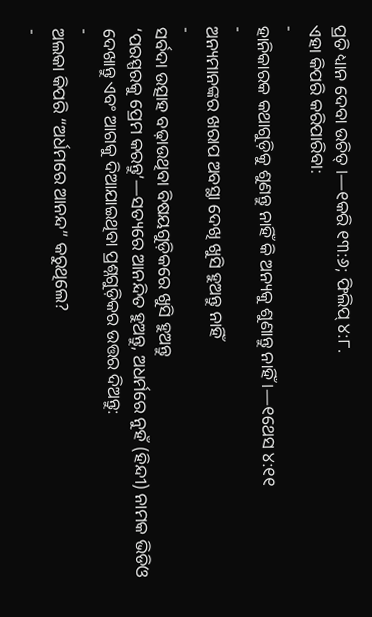ପ୍ରତି ଧ୍ୟାନ ଦେବା ଉଚିତ୍ ।—୧କରି ୧୩:୬; ଫିଲିପ୍ ୪:୮.
ଏହା କିପରି କରିପାରିବା:
-
ହାନିକାରକ କଥାଗୁଡ଼ିକୁ ଶୁଣନ୍ତୁ ନାହିଁ କି ଅନ୍ୟକୁ ଶୁଣାନ୍ତୁ ନାହିଁ ।—୧ଥେସ ୪:୧୧
-
ଅନ୍ୟମାନଙ୍କର ଖରାପ ଅବସ୍ଥା ଦେଖି ଖୁସି ହୁଅନ୍ତୁ ନାହିଁ
-
ସର୍ବଦା ଉତ୍ସାହ ବଢ଼ାଉଥିବା ବିଷୟଗୁଡ଼ିକରେ ଖୁସି ହୁଅନ୍ତୁ
‘ପରସ୍ପରକୁ ପ୍ରେମ କରନ୍ତୁ’—ସତ୍ୟରେ ଆନନ୍ଦିତ ହୁଅନ୍ତୁ, ଅଧର୍ମରେ ନୁହଁ (ହିନ୍ଦୀ) ନାମକ ଭିଡିଓ ଦେଖାନ୍ତୁ ଏବଂ ଆଗକୁ ଦିଆଯାଇଥିବା ପ୍ରଶ୍ନଗୁଡ଼ିକର ଉତ୍ତର ଦିଅନ୍ତୁ:
-
ଅଲକା କିପରି “ଅର୍ଧମରେ ଆନନ୍ଦ” କରୁଥିଲେ?
-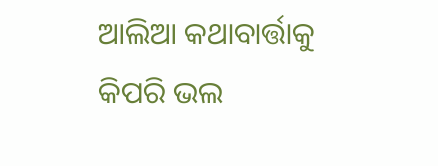ଆଲିଆ କଥାବାର୍ତ୍ତାକୁ କିପରି ଭଲ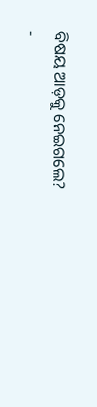ବିଷୟ ଆଡ଼କୁ ନେଇଗଲେ?
-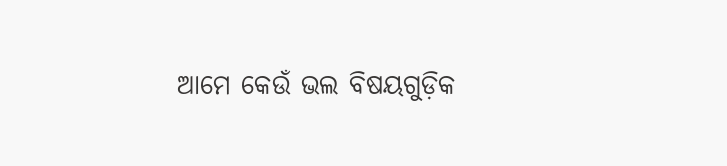ଆମେ କେଉଁ ଭଲ ବିଷୟଗୁଡ଼ିକ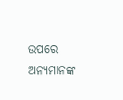ଉପରେ ଅନ୍ୟମାନଙ୍କ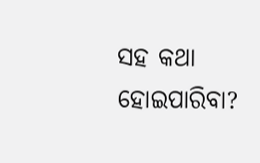ସହ କଥା ହୋଇପାରିବା?